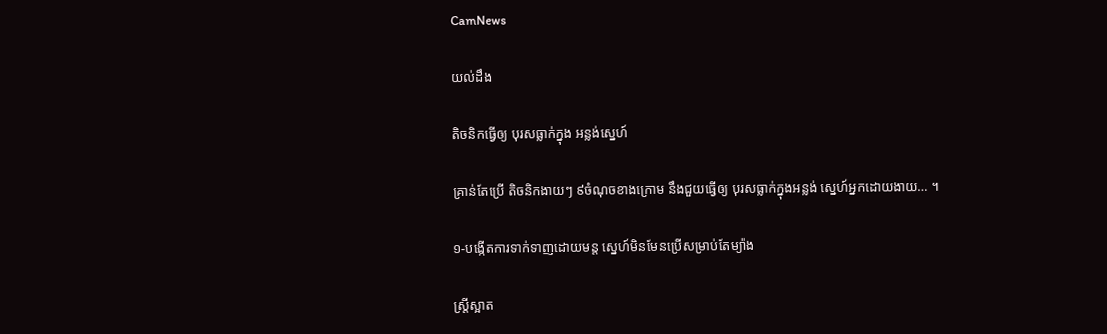CamNews

យល់ដឹង

តិចនិកធ្វើឲ្យ បុរសធ្លាក់ក្នុង អន្លង់ស្នេហ៍

គ្រាន់តែប្រើ តិចនិកងាយៗ ៩ចំណុចខាងក្រោម នឹងជួយធ្វើឲ្យ បុរសធ្លាក់ក្នុងអន្លង់ ស្នេហ៍អ្នកដោយងាយ… ។

១-បង្កើតការទាក់ទាញដោយមន្ត ស្នេហ៍មិនមែនប្រើសម្រាប់តែម្យ៉ាង

ស្រ្តីស្អាត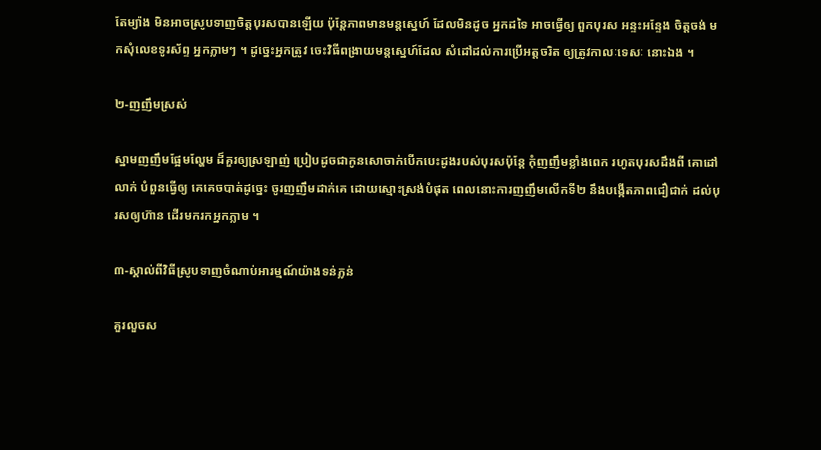តែម្យ៉ាង មិនអាចស្រូបទាញចិត្តបុរសបានឡើយ ប៉ុន្តែភាពមានមន្តស្នេហ៍ ដែលមិនដូច អ្នកដទៃ អាចធ្វើឲ្យ ពួកបុរស អន្ទះអន្ទែង ចិត្តចង់ មកសុំលេខទូរស័ព្ទ អ្នកភ្លាមៗ ។ ដូច្នេះអ្នកត្រូវ ចេះវិធីពង្រាយមន្តស្នេហ៍ដែល សំដៅដល់ការប្រើអត្តចរិត ឲ្យត្រូវកាលៈទេសៈ នោះឯង ។

២-ញញឹមស្រស់

ស្នាមញញឹមផ្អែមល្ហែម ដ៏គួរឲ្យស្រឡាញ់ ប្រៀបដូចជាកូនសោចាក់បើកបេះដូងរបស់បុរសប៉ុន្តែ កុំញញឹមខ្លាំងពេក រហូតបុរសដឹងពី គោដៅលាក់ បំពួនធ្វើឲ្យ គេគេចបាត់ដូច្នេះ ចូរញញឹមដាក់គេ ដោយស្មោះស្រង់បំផុត ពេលនោះការញញឹមលើកទី២ នឹងបង្កើតភាពជឿជាក់ ដល់បុរសឲ្យហ៊ាន ដើរមករកអ្នកភ្លាម ។

៣-ស្គាល់ពីវិធីស្រូបទាញចំណាប់អារម្មណ៍យ៉ាងទន់ភ្លន់

គួរលួចស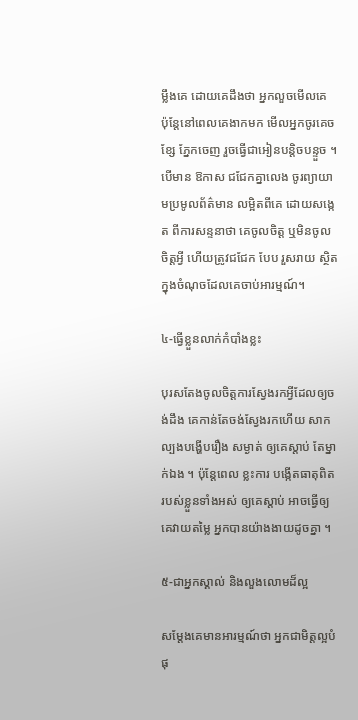ម្លឹងគេ ដោយគេដឹងថា អ្នកលួចមើលគេ ប៉ុន្តែនៅពេលគេងាកមក មើលអ្នកចូរគេចខ្សែ ភ្នែកចេញ រួចធ្វើជាអៀនបន្តិចបន្ទួច ។ បើមាន ឱកាស ជជែកគ្នាលេង ចូរព្យាយាមប្រមូលព័ត៌មាន លម្អិតពីគេ ដោយសង្កេត ពីការសន្ទនាថា គេចូលចិត្ត ឬមិនចូលចិត្តអ្វី ហើយត្រូវជជែក បែប រួសរាយ ស្ថិតក្នុងចំណុចដែលគេចាប់អារម្មណ៍។

៤-ធ្វើខ្លួនលាក់កំបាំងខ្លះ

បុរសតែងចូលចិត្តការស្វែងរកអ្វីដែលឲ្យចង់ដឹង គេកាន់តែចង់ស្វែងរកហើយ សាកល្បងបង្ហើបរឿង សម្ងាត់ ឲ្យគេស្តាប់ តែម្នាក់ឯង ។ ប៉ុន្តែពេល ខ្លះការ បង្កើតធាតុពិត របស់ខ្លួនទាំងអស់ ឲ្យគេស្តាប់ អាចធ្វើឲ្យគេវាយតម្លៃ អ្នកបានយ៉ាងងាយដូចគ្នា ។

៥-ជាអ្នកស្គាល់ និងលួងលោមដ៏ល្អ

សម្តែងគេមានអារម្មណ៍ថា អ្នកជាមិត្តល្អបំផុ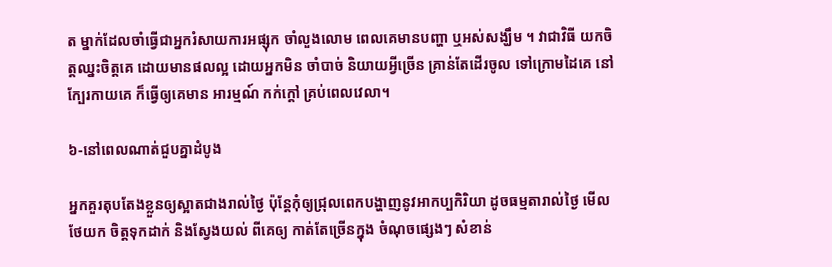ត ម្នាក់ដែលចាំធ្វើជាអ្នករំសាយការអផ្សុក ចាំលួងលោម ពេលគេមានបញ្ហា ឬអស់សង្ឃឹម ។ វាជាវិធី យកចិត្តឈ្នះចិត្តគេ ដោយមានផលល្អ ដោយអ្នកមិន ចាំបាច់ និយាយអ្វីច្រើន គ្រាន់តែដើរចូល ទៅក្រោមដៃគេ នៅក្បែរកាយគេ ក៏ធ្វើឲ្យគេមាន អារម្មណ៍ កក់ក្តៅ គ្រប់ពេលវេលា។

៦-នៅពេលណាត់ជួបគ្នាដំបូង

អ្នកគួរតុបតែងខ្លួនឲ្យស្អាតជាងរាល់ថ្ងៃ ប៉ុន្តែកុំឲ្យជ្រុលពេកបង្ហាញនូវអាកប្បកិរិយា ដូចធម្មតារាល់ថ្ងៃ មើលថែយក ចិត្តទុកដាក់ និងស្វែងយល់ ពីគេឲ្យ កាត់តែច្រើនក្នុង ចំណុចផ្សេងៗ សំខាន់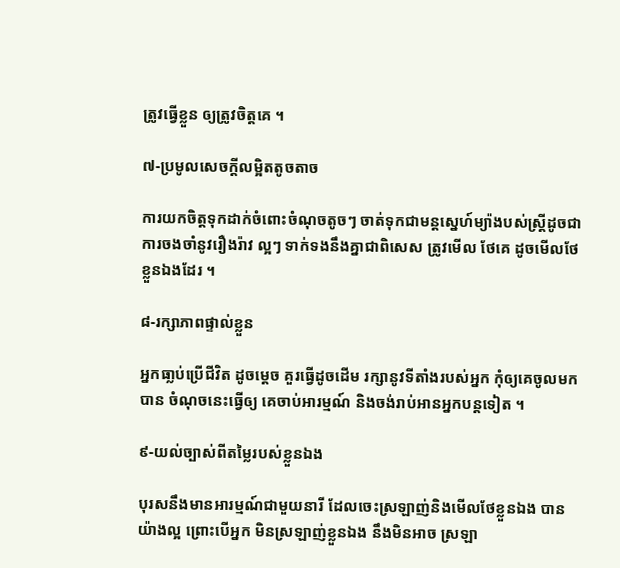ត្រូវធ្វើខ្លួន ឲ្យត្រូវចិត្តគេ ។

៧-ប្រមូលសេចក្តីលម្អិតតូចតាច

ការយកចិត្តទុកដាក់ចំពោះចំណុចតូចៗ ចាត់ទុកជាមន្តស្នេហ៍ម្យ៉ាងបស់ស្ត្រីដូចជា ការចងចាំនូវរឿងរ៉ាវ ល្អៗ ទាក់ទងនឹងគ្នាជាពិសេស ត្រូវមើល ថែគេ ដូចមើលថែខ្លួនឯងដែរ ។

៨-រក្សាភាពផ្ទាល់ខ្លួន

អ្នកធា្លប់ប្រើជីវិត ដូចម្តេច គួរធ្វើដូចដើម រក្សានូវទីតាំងរបស់អ្នក កុំឲ្យគេចូលមកបាន ចំណុចនេះធ្វើឲ្យ គេចាប់អារម្មណ៍ និងចង់រាប់អានអ្នកបន្តទៀត ។

៩-យល់ច្បាស់ពីតម្លៃរបស់ខ្លួនឯង

បុរសនឹងមានអារម្មណ៍ជាមួយនារី ដែលចេះស្រឡាញ់និងមើលថែខ្លួនឯង បានយ៉ាងល្អ ព្រោះបើអ្នក មិនស្រឡាញ់ខ្លួនឯង នឹងមិនអាច ស្រឡា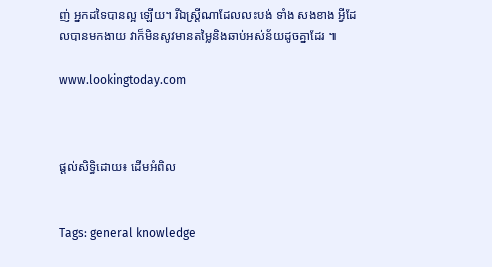ញ់ អ្នកដទៃបានល្អ ឡើយ។ រីឯស្ត្រីណាដែលលះបង់ ទាំង សងខាង អ្វីដែលបានមកងាយ វាក៏មិនសូវមានតម្លៃនិងឆាប់អស់ន័យដូចគ្នាដែរ ៕

www.lookingtoday.com



ផ្តល់សិទ្ធិដោយ៖ ដើមអំពិល


Tags: general knowledge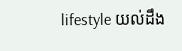lifestyle យល់ដឹង